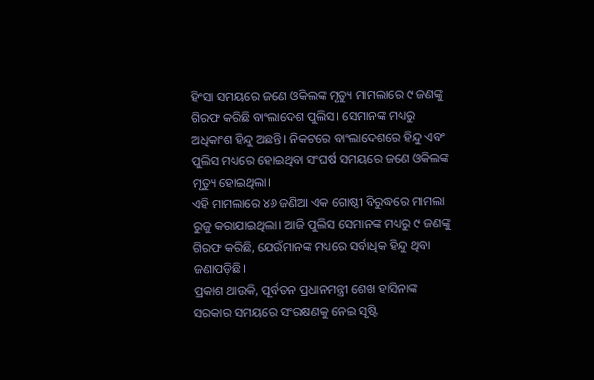ହିଂସା ସମୟରେ ଜଣେ ଓକିଲଙ୍କ ମୃତ୍ୟୁ ମାମଲାରେ ୯ ଜଣଙ୍କୁ ଗିରଫ କରିଛି ବାଂଲାଦେଶ ପୁଲିସ। ସେମାନଙ୍କ ମଧ୍ୟରୁ ଅଧିକାଂଶ ହିନ୍ଦୁ ଅଛନ୍ତି। ନିକଟରେ ବାଂଲାଦେଶରେ ହିନ୍ଦୁ ଏବଂ ପୁଲିସ ମଧ୍ୟରେ ହୋଇଥିବା ସଂଘର୍ଷ ସମୟରେ ଜଣେ ଓକିଲଙ୍କ ମୃତ୍ୟୁ ହୋଇଥିଲା।
ଏହି ମାମଲାରେ ୪୬ ଜଣିଆ ଏକ ଗୋଷ୍ଠୀ ବିରୁଦ୍ଧରେ ମାମଲା ରୁଜୁ କରାଯାଇଥିଲା। ଆଜି ପୁଲିସ ସେମାନଙ୍କ ମଧ୍ୟରୁ ୯ ଜଣଙ୍କୁ ଗିରଫ କରିଛି, ଯେଉଁମାନଙ୍କ ମଧ୍ୟରେ ସର୍ବାଧିକ ହିନ୍ଦୁ ଥିବା ଜଣାପଡ଼ିଛି।
ପ୍ରକାଶ ଥାଉକି, ପୂର୍ବତନ ପ୍ରଧାନମନ୍ତ୍ରୀ ଶେଖ ହାସିନାଙ୍କ ସରକାର ସମୟରେ ସଂରକ୍ଷଣକୁ ନେଇ ସୃଷ୍ଟି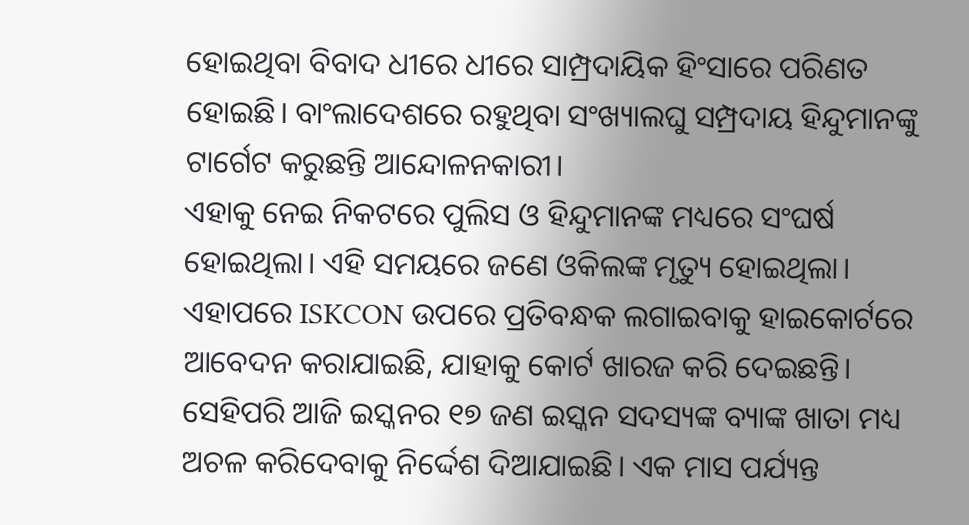ହୋଇଥିବା ବିବାଦ ଧୀରେ ଧୀରେ ସାମ୍ପ୍ରଦାୟିକ ହିଂସାରେ ପରିଣତ ହୋଇଛି। ବାଂଲାଦେଶରେ ରହୁଥିବା ସଂଖ୍ୟାଲଘୁ ସମ୍ପ୍ରଦାୟ ହିନ୍ଦୁମାନଙ୍କୁ ଟାର୍ଗେଟ କରୁଛନ୍ତି ଆନ୍ଦୋଳନକାରୀ।
ଏହାକୁ ନେଇ ନିକଟରେ ପୁଲିସ ଓ ହିନ୍ଦୁମାନଙ୍କ ମଧ୍ୟରେ ସଂଘର୍ଷ ହୋଇଥିଲା। ଏହି ସମୟରେ ଜଣେ ଓକିଲଙ୍କ ମୃତ୍ୟୁ ହୋଇଥିଲା। ଏହାପରେ ISKCON ଉପରେ ପ୍ରତିବନ୍ଧକ ଲଗାଇବାକୁ ହାଇକୋର୍ଟରେ ଆବେଦନ କରାଯାଇଛି, ଯାହାକୁ କୋର୍ଟ ଖାରଜ କରି ଦେଇଛନ୍ତି।
ସେହିପରି ଆଜି ଇସ୍କନର ୧୭ ଜଣ ଇସ୍କନ ସଦସ୍ୟଙ୍କ ବ୍ୟାଙ୍କ ଖାତା ମଧ୍ୟ ଅଚଳ କରିଦେବାକୁ ନିର୍ଦ୍ଦେଶ ଦିଆଯାଇଛି। ଏକ ମାସ ପର୍ଯ୍ୟନ୍ତ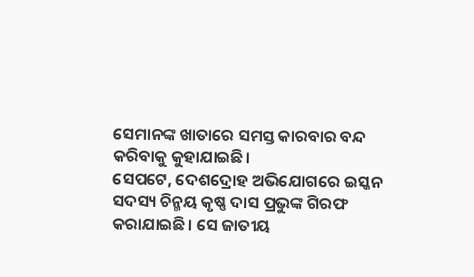ସେମାନଙ୍କ ଖାତାରେ ସମସ୍ତ କାରବାର ବନ୍ଦ କରିବାକୁ କୁହାଯାଇଛି।
ସେପଟେ, ଦେଶଦ୍ରୋହ ଅଭିଯୋଗରେ ଇସ୍କନ ସଦସ୍ୟ ଚିନ୍ମୟ କୃଷ୍ଣ ଦାସ ପ୍ରଭୁଙ୍କ ଗିରଫ କରାଯାଇଛି। ସେ ଜାତୀୟ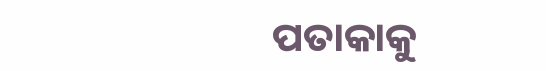ପତାକାକୁ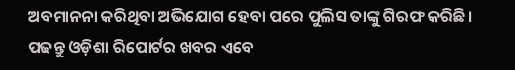ଅବମାନନା କରିଥିବା ଅଭିଯୋଗ ହେବା ପରେ ପୁଲିସ ତାଙ୍କୁ ଗିରଫ କରିଛି।
ପଢନ୍ତୁ ଓଡ଼ିଶା ରିପୋର୍ଟର ଖବର ଏବେ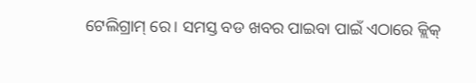ଟେଲିଗ୍ରାମ୍ ରେ। ସମସ୍ତ ବଡ ଖବର ପାଇବା ପାଇଁ ଏଠାରେ କ୍ଲିକ୍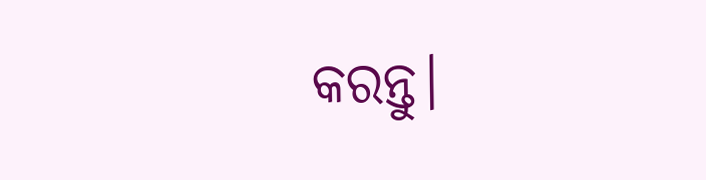କରନ୍ତୁ।